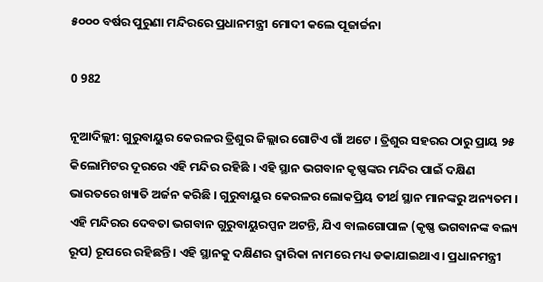୫୦୦୦ ବର୍ଷର ପୁରୁଣା ମନ୍ଦିରରେ ପ୍ରଧାନମନ୍ତ୍ରୀ ମୋଦୀ କଲେ ପୂଜାର୍ଚ୍ଚନା

0 982

ନୂଆଦିଲ୍ଲୀ: ଗୁରୁବାୟୁର କେରଳର ତ୍ରିଶୁର ଜିଲ୍ଲାର ଗୋଟିଏ ଗାଁ ଅଟେ । ତ୍ରିଶୁର ସହରର ଠାରୁ ପ୍ରାୟ ୨୫ କିଲୋମିଟର ଦୂରରେ ଏହି ମନ୍ଦିର ରହିଛି । ଏହି ସ୍ଥାନ ଭଗବାନ କୃଷ୍ଣଙ୍କର ମନ୍ଦିର ପାଇଁ ଦକ୍ଷିଣ ଭାରତରେ ଖ୍ୟାତି ଅର୍ଜନ କରିଛି । ଗୁରୁବାୟୁର କେରଳର ଲୋକପ୍ରିୟ ତୀର୍ଥ ସ୍ଥାନ ମାନଙ୍କରୁ ଅନ୍ୟତମ । ଏହି ମନ୍ଦିରର ଦେବତା ଭଗବାନ ଗୁରୁବାୟୁରପ୍ପନ ଅଟନ୍ତି, ଯିଏ ବାଲଗୋପାଳ (କୃଷ୍ଣ ଭଗବାନଙ୍କ ବଲ୍ୟ ରୂପ) ରୂପରେ ରହିଛନ୍ତି । ଏହି ସ୍ଥାନକୁ ଦକ୍ଷିଣର ଦ୍ୱାରିକା ନାମରେ ମଧ୍ୟ ଡକାଯାଇଥାଏ । ପ୍ରଧାନମନ୍ତ୍ରୀ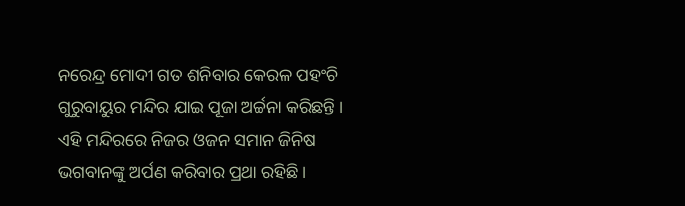ନରେନ୍ଦ୍ର ମୋଦୀ ଗତ ଶନିବାର କେରଳ ପହଂଚି ଗୁରୁବାୟୁର ମନ୍ଦିର ଯାଇ ପୂଜା ଅର୍ଚ୍ଚନା କରିଛନ୍ତି । ଏହି ମନ୍ଦିରରେ ନିଜର ଓଜନ ସମାନ ଜିନିଷ ଭଗବାନଙ୍କୁ ଅର୍ପଣ କରିବାର ପ୍ରଥା ରହିଛି ।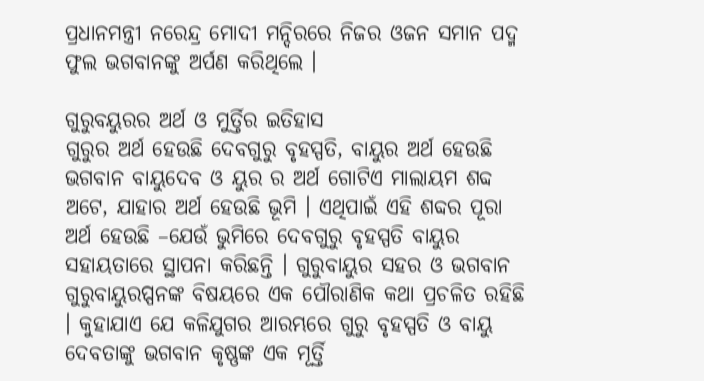ପ୍ରଧାନମନ୍ତ୍ରୀ ନରେନ୍ଦ୍ର ମୋଦୀ ମନ୍ଦିରରେ ନିଜର ଓଜନ ସମାନ ପଦ୍ମ ଫୁଲ ଭଗବାନଙ୍କୁ ଅର୍ପଣ କରିଥିଲେ ।

ଗୁରୁବୟୁରର ଅର୍ଥ ଓ ମୁର୍ତ୍ତିର ଇତିହାସ
ଗୁରୁର ଅର୍ଥ ହେଉଛି ଦେବଗୁରୁ ବୃହସ୍ପତି, ବାୟୁର ଅର୍ଥ ହେଉଛି ଭଗବାନ ବାୟୁଦେବ ଓ ୟୁର ର ଅର୍ଥ ଗୋଟିଏ ମାଲାୟମ ଶବ୍ଦ ଅଟେ, ଯାହାର ଅର୍ଥ ହେଉଛି ଭୂମି । ଏଥିପାଇଁ ଏହି ଶବ୍ଦର ପୂରା ଅର୍ଥ ହେଉଛି –ଯେଉଁ ଭୁମିରେ ଦେବଗୁରୁ ବୃହସ୍ପତି ବାୟୁର ସହାୟତାରେ ସ୍ଥାପନା କରିଛନ୍ତି । ଗୁରୁବାୟୁର ସହର ଓ ଭଗବାନ ଗୁରୁବାୟୁରପ୍ପନଙ୍କ ବିଷୟରେ ଏକ ପୌରାଣିକ କଥା ପ୍ରଚଳିତ ରହିଛି । କୁହାଯାଏ ଯେ କଳିଯୁଗର ଆରମ୍ଭରେ ଗୁରୁ ବୃହସ୍ପତି ଓ ବାୟୁ ଦେବତାଙ୍କୁ ଭଗବାନ କୃଷ୍ଣଙ୍କ ଏକ ମୂର୍ତ୍ତି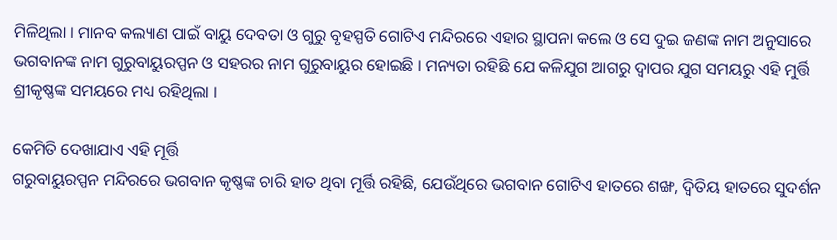ମିଳିଥିଲା । ମାନବ କଲ୍ୟାଣ ପାଇଁ ବାୟୁ ଦେବତା ଓ ଗୁରୁ ବୃହସ୍ପତି ଗୋଟିଏ ମନ୍ଦିରରେ ଏହାର ସ୍ଥାପନା କଲେ ଓ ସେ ଦୁଇ ଜଣଙ୍କ ନାମ ଅନୁସାରେ ଭଗବାନଙ୍କ ନାମ ଗୁରୁବାୟୁରପ୍ପନ ଓ ସହରର ନାମ ଗୁରୁବାୟୁର ହୋଇଛି । ମନ୍ୟତା ରହିଛି ଯେ କଳିଯୁଗ ଆଗରୁ ଦ୍ୱାପର ଯୁଗ ସମୟରୁ ଏହି ମୁର୍ତ୍ତି ଶ୍ରୀକୃଷ୍ଣଙ୍କ ସମୟରେ ମଧ୍ୟ ରହିଥିଲା ।

କେମିତି ଦେଖାଯାଏ ଏହି ମୂର୍ତ୍ତି
ଗରୁବାୟୁରପ୍ପନ ମନ୍ଦିରରେ ଭଗବାନ କୃଷ୍ଣଙ୍କ ଚାରି ହାତ ଥିବା ମୂର୍ତ୍ତି ରହିଛି, ଯେଉଁଥିରେ ଭଗବାନ ଗୋଟିଏ ହାତରେ ଶଙ୍ଖ, ଦ୍ୱିତିୟ ହାତରେ ସୁଦର୍ଶନ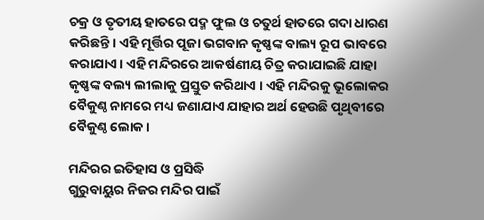ଚକ୍ର ଓ ତୃତୀୟ ହାତରେ ପଦ୍ମ ଫୁଲ ଓ ଚତୁର୍ଥ ହାତରେ ଗଦା ଧାରଣ କରିଛନ୍ତି । ଏହି ମୂର୍ତ୍ତିର ପୂଜା ଭଗବାନ କୃଷ୍ଣଙ୍କ ବାଲ୍ୟ ରୂପ ଭାବରେ କରାଯାଏ । ଏହି ମନ୍ଦିରରେ ଆକର୍ଷଣୀୟ ଚିତ୍ର କରାଯାଇଛି ଯାହା କୃଷ୍ଣଙ୍କ ବଲ୍ୟ ଲୀଲାକୁ ପ୍ରସ୍ତୁତ କରିଥାଏ । ଏହି ମନ୍ଦିରକୁ ଭୂଲୋକର ବୈକୁଣ୍ଠ ନାମରେ ମଧ୍ୟ ଜଣାଯାଏ ଯାହାର ଅର୍ଥ ହେଉଛି ପୃଥିବୀରେ ବୈକୁଣ୍ଠ ଲୋକ ।

ମନ୍ଦିରର ଇତିହାସ ଓ ପ୍ରସିଦ୍ଧି
ଗୁରୁବାୟୁର ନିଜର ମନ୍ଦିର ପାଇଁ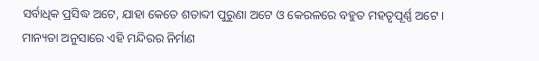ସର୍ବାଧିକ ପ୍ରସିଦ୍ଧ ଅଟେ, ଯାହା କେତେ ଶତାବ୍ଦୀ ପୁରୁଣା ଅଟେ ଓ କେରଳରେ ବହୁତ ମହତୃପୂର୍ଣ୍ଣ ଅଟେ । ମାନ୍ୟତା ଅନୁସାରେ ଏହି ମନ୍ଦିରର ନିର୍ମାଣ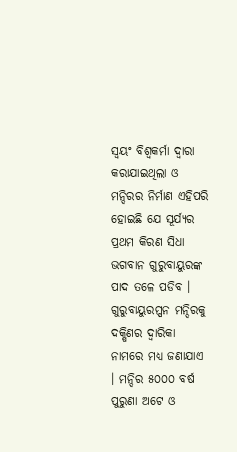ସ୍ୱୟଂ ବିଶ୍ୱକର୍ମା ଦ୍ୱାରା କରାଯାଇଥିଲା ଓ ମନ୍ଦିରର ନିର୍ମାଣ ଏହିପରି ହୋଇଛି ଯେ ସୂର୍ଯ୍ୟର ପ୍ରଥମ କିରଣ ସିଧା ଭଗବାନ ଗୁରୁବାୟୁରଙ୍କ ପାଦ ତଳେ ପଡିବ । ଗୁରୁବାୟୁରପ୍ପନ ମନ୍ଦିରକୁ ଦକ୍ଷିଣର ଦ୍ୱାରିକା ନାମରେ ମଧ୍ୟ ଜଣାଯାଏ । ମନ୍ଦିର ୫୦୦୦ ବର୍ଷ ପୁରୁଣା ଅଟେ ଓ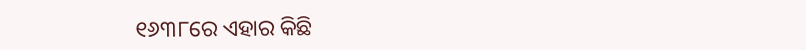୧୬୩୮ରେ ଏହାର କିଛି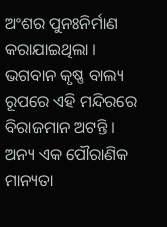ଅଂଶର ପୁନଃନିର୍ମାଣ କରାଯାଇଥିଲା । ଭଗବାନ କୃଷ୍ଣ ବାଲ୍ୟ ରୂପରେ ଏହି ମନ୍ଦିରରେ ବିରାଜମାନ ଅଟନ୍ତି । ଅନ୍ୟ ଏକ ପୌରାଣିକ ମାନ୍ୟତା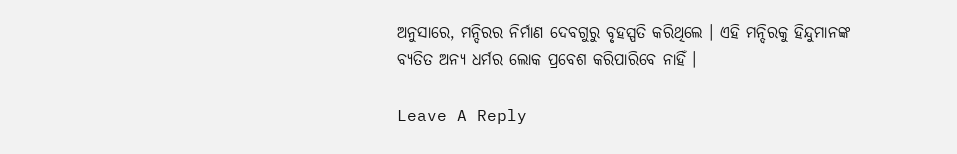ଅନୁସାରେ, ମନ୍ଦିରର ନିର୍ମାଣ ଦେବଗୁରୁ ବୃହସ୍ପତି କରିଥିଲେ । ଏହି ମନ୍ଦିରକୁ ହିନ୍ଦୁମାନଙ୍କ ବ୍ୟତିତ ଅନ୍ୟ ଧର୍ମର ଲୋକ ପ୍ରବେଶ କରିପାରିବେ ନାହିଁ ।

Leave A Reply